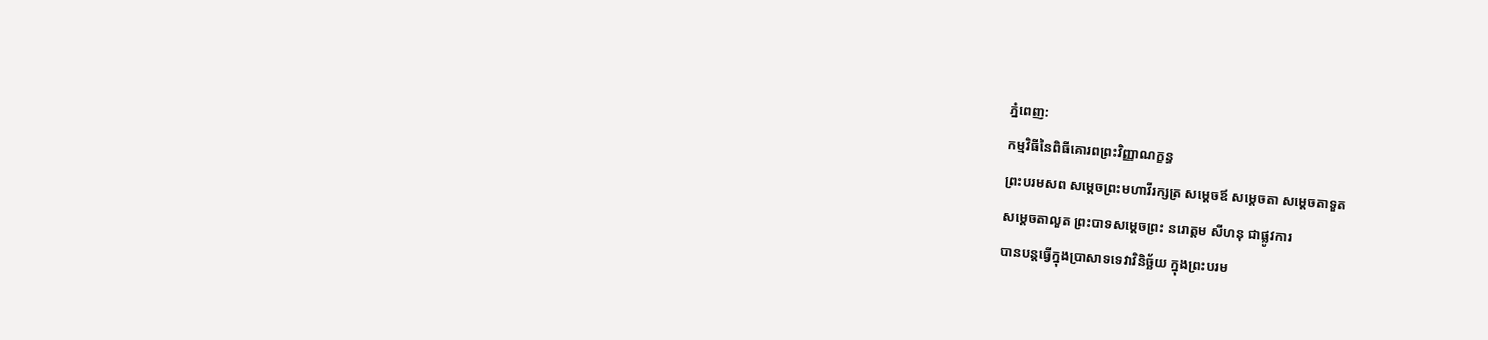ភ្នំពេញ:
កម្មវិធីនៃពិធីគោរពព្រះវិញ្ញាណក្ខន្ធ
ព្រះបរមសព សម្តេចព្រះមហាវីរក្សត្រ សម្តេចឪ សម្តេចតា សម្តេចតាទួត
សម្តេចតាលួត ព្រះបាទសម្តេចព្រះ នរោត្តម សីហនុ ជាផ្លូវការ
បានបន្តធ្វើក្នុងប្រាសាទទេវាវិនិច្ឆ័យ ក្នុងព្រះបរម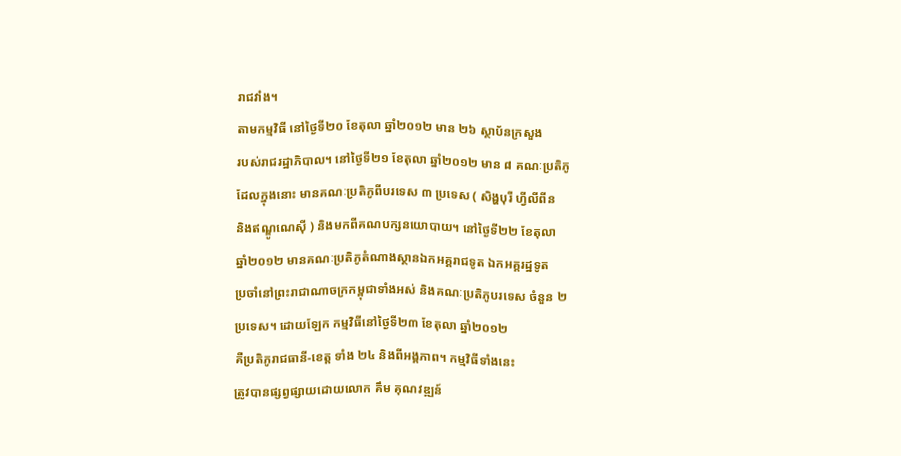រាជវាំង។
តាមកម្មវិធី នៅថ្ងៃទី២០ ខែតុលា ឆ្នាំ២០១២ មាន ២៦ ស្ថាប័នក្រសួង
របស់រាជរដ្ឋាភិបាល។ នៅថ្ងៃទី២១ ខែតុលា ឆ្នាំ២០១២ មាន ៨ គណៈប្រតិភូ
ដែលក្នុងនោះ មានគណៈប្រតិភូពីបរទេស ៣ ប្រទេស ( សិង្ហបុរី ហ្វីលីពីន
និងឥណ្ឌូណេស៊ី ) និងមកពីគណបក្សនយោបាយ។ នៅថ្ងៃទី២២ ខែតុលា
ឆ្នាំ២០១២ មានគណៈប្រតិភូតំណាងស្ថានឯកអគ្គរាជទូត ឯកអគ្គរដ្ឋទូត
ប្រចាំនៅព្រះរាជាណាចក្រកម្ពុជាទាំងអស់ និងគណៈប្រតិភូបរទេស ចំនួន ២
ប្រទេស។ ដោយឡែក កម្មវិធីនៅថ្ងៃទី២៣ ខែតុលា ឆ្នាំ២០១២
គឺប្រតិភូរាជធានី-ខេត្ត ទាំង ២៤ និងពីអង្គភាព។ កម្មវិធីទាំងនេះ
ត្រូវបានផ្សព្វផ្សាយដោយលោក គឹម គុណវឌ្ឍន៍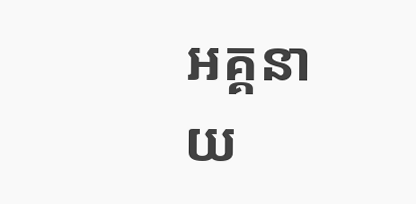អគ្គនាយ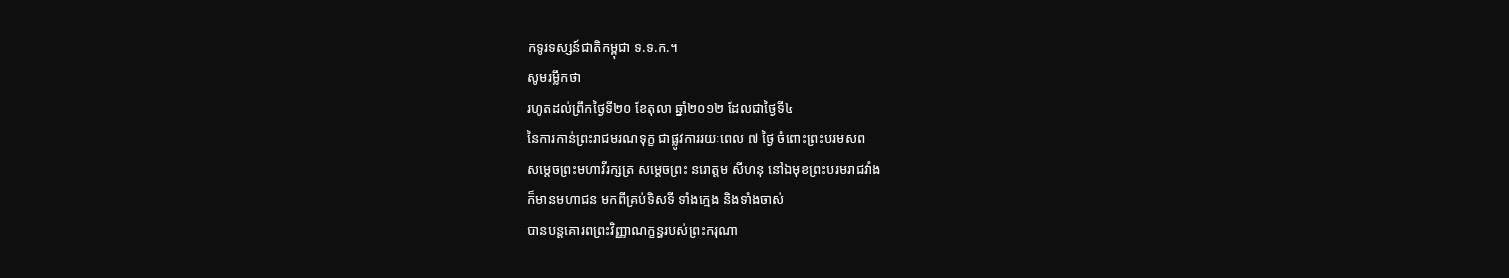កទូរទស្សន៍ជាតិកម្ពុជា ទ.ទ.ក.។
សូមរម្លឹកថា
រហូតដល់ព្រឹកថ្ងៃទី២០ ខែតុលា ឆ្នាំ២០១២ ដែលជាថ្ងៃទី៤
នៃការកាន់ព្រះរាជមរណទុក្ខ ជាផ្លូវការរយៈពេល ៧ ថ្ងៃ ចំពោះព្រះបរមសព
សម្តេចព្រះមហាវីរក្សត្រ សម្តេចព្រះ នរោត្តម សីហនុ នៅឯមុខព្រះបរមរាជវាំង
ក៏មានមហាជន មកពីគ្រប់ទិសទី ទាំងក្មេង និងទាំងចាស់
បានបន្តគោរពព្រះវិញ្ញាណក្ខន្ធរបស់ព្រះករុណា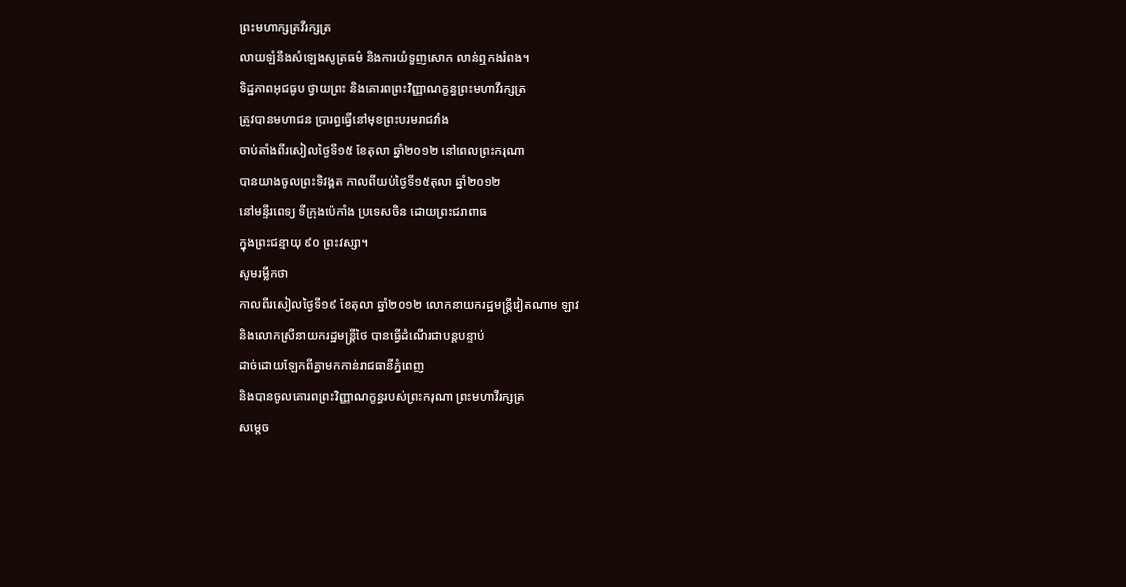ព្រះមហាក្សត្រវីរក្សត្រ
លាយឡំនឹងសំឡេងសូត្រធម៌ និងការយំទួញសោក លាន់ឮកងរំពង។
ទិដ្ឋភាពអុជធូប ថ្វាយព្រះ និងគោរពព្រះវិញ្ញាណក្ខន្ធព្រះមហាវីរក្សត្រ
ត្រូវបានមហាជន ប្រារព្ធធ្វើនៅមុខព្រះបរមរាជវាំង
ចាប់តាំងពីរសៀលថ្ងៃទី១៥ ខែតុលា ឆ្នាំ២០១២ នៅពេលព្រះករុណា
បានយាងចូលព្រះទិវង្គត កាលពីយប់ថ្ងៃទី១៥តុលា ឆ្នាំ២០១២
នៅមន្ទីរពេទ្យ ទីក្រុងប៉េកាំង ប្រទេសចិន ដោយព្រះជរាពាធ
ក្នុងព្រះជន្មាយុ ៩០ ព្រះវស្សា។
សូមរម្លឹកថា
កាលពីរសៀលថ្ងៃទី១៩ ខែតុលា ឆ្នាំ២០១២ លោកនាយករដ្ឋមន្ត្រីវៀតណាម ឡាវ
និងលោកស្រីនាយករដ្ឋមន្ត្រីថៃ បានធ្វើដំណើរជាបន្តបន្ទាប់
ដាច់ដោយឡែកពីគ្នាមកកាន់រាជធានីភ្នំពេញ
និងបានចូលគោរពព្រះវិញ្ញាណក្ខន្ធរបស់ព្រះករុណា ព្រះមហាវីរក្សត្រ
សម្តេច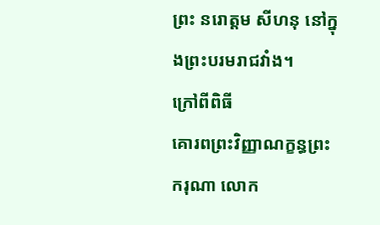ព្រះ នរោត្តម សីហនុ នៅក្នុងព្រះបរមរាជវាំង។
ក្រៅពីពិធី
គោរពព្រះវិញ្ញាណក្ខន្ធព្រះករុណា លោក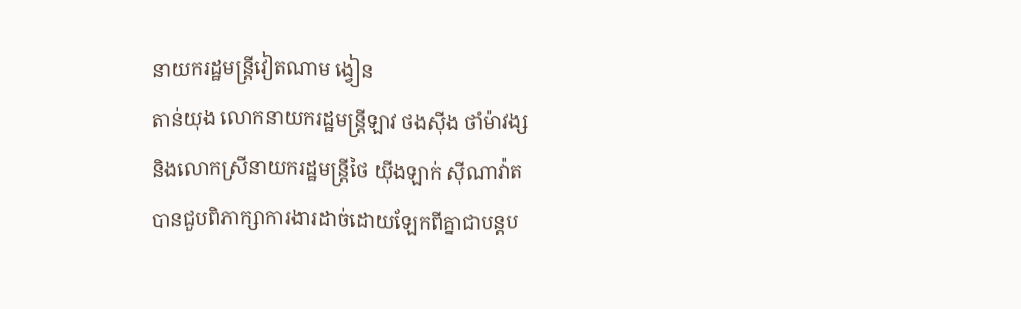នាយករដ្ឋមន្ត្រីវៀតណាម ង្វៀន
តាន់យុង លោកនាយករដ្ឋមន្ត្រីឡាវ ថងស៊ីង ថាំម៉ាវង្ស
និងលោកស្រីនាយករដ្ឋមន្ត្រីថៃ យ៉ីងឡាក់ ស៊ីណាវ៉ាត
បានជួបពិភាក្សាការងារដាច់ដោយឡែកពីគ្នាជាបន្តប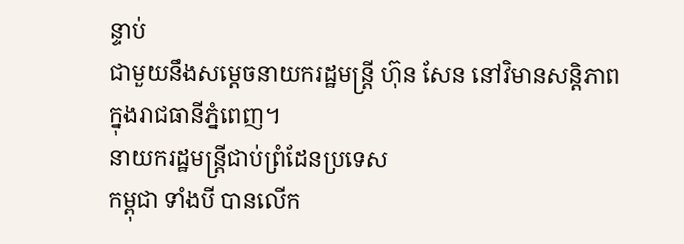ន្ទាប់
ជាមួយនឹងសម្តេចនាយករដ្ឋមន្ត្រី ហ៊ុន សែន នៅវិមានសន្តិភាព
ក្នុងរាជធានីភ្នំពេញ។
នាយករដ្ឋមន្ត្រីជាប់ព្រំដែនប្រទេស
កម្ពុជា ទាំងបី បានលើក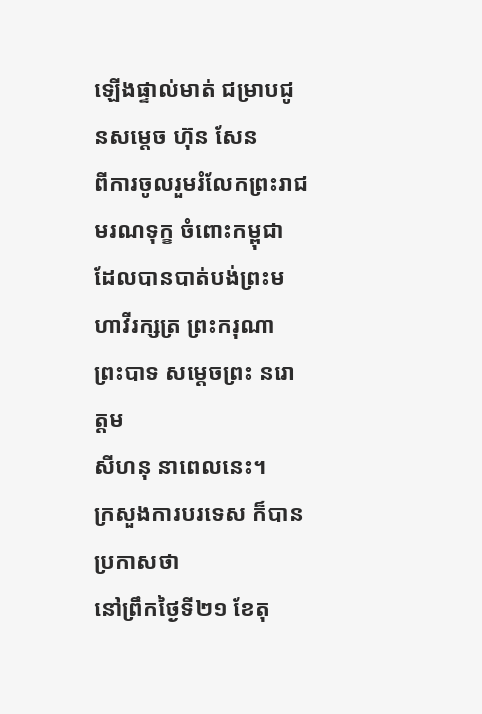ឡើងផ្ទាល់មាត់ ជម្រាបជូនសម្តេច ហ៊ុន សែន
ពីការចូលរួមរំលែកព្រះរាជមរណទុក្ខ ចំពោះកម្ពុជា
ដែលបានបាត់បង់ព្រះមហាវីរក្សត្រ ព្រះករុណា ព្រះបាទ សម្តេចព្រះ នរោត្តម
សីហនុ នាពេលនេះ។
ក្រសួងការបរទេស ក៏បានប្រកាសថា
នៅព្រឹកថ្ងៃទី២១ ខែតុ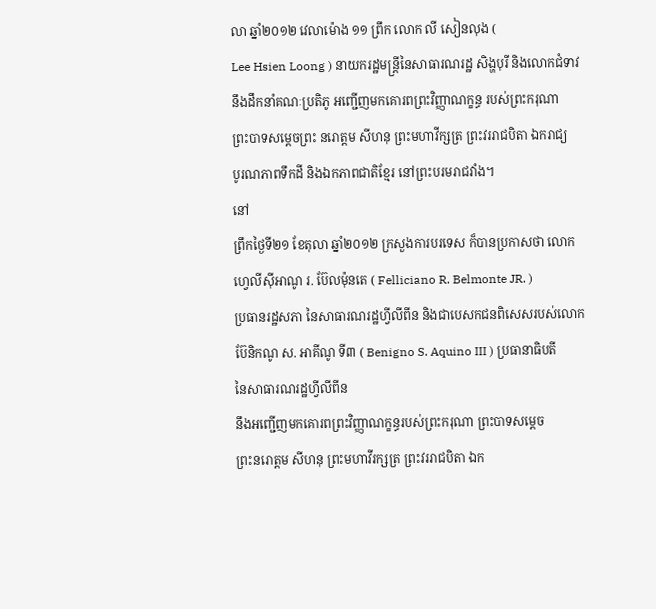លា ឆ្នាំ២០១២ វេលាម៉ោង ១១ ព្រឹក លោក លី សៀនលុង (
Lee Hsien Loong ) នាយករដ្ឋមន្ត្រីនៃសាធារណរដ្ឋ សិង្ហបុរី និងលោកជំទាវ
នឹងដឹកនាំគណៈប្រតិភូ អញ្ជើញមកគោរពព្រះវិញ្ញាណក្ខន្ធ របស់ព្រះករុណា
ព្រះបាទសម្តេចព្រះ នរោត្តម សីហនុ ព្រះមហាវីក្សត្រ ព្រះវររាជបិតា ឯករាជ្យ
បូរណភាពទឹកដី និងឯកភាពជាតិខ្មែរ នៅព្រះបរមរាជវាំង។
នៅ
ព្រឹកថ្ងៃទី២១ ខែតុលា ឆ្នាំ២០១២ ក្រសួងការបរទេស ក៏បានប្រកាសថា លោក
ហ្វេលីស៊ីអាណូ រ. ប៊ែលម៉ុនតេ ( Felliciano R. Belmonte JR. )
ប្រធានរដ្ឋសភា នៃសាធារណរដ្ឋហ្វីលីពីន និងជាបេសកជនពិសេសរបស់លោក
ប៊ែនិកណូ ស. អាគីណូ ទី៣ ( Benigno S. Aquino III ) ប្រធានាធិបតី
នៃសាធារណរដ្ឋហ្វីលីពីន
នឹងអញ្ជើញមកគោរពព្រះវិញ្ញាណក្ខន្ធរបស់ព្រះករុណា ព្រះបាទសម្តេច
ព្រះនរោត្តម សីហនុ ព្រះមហាវីរក្សត្រ ព្រះវររាជបិតា ឯក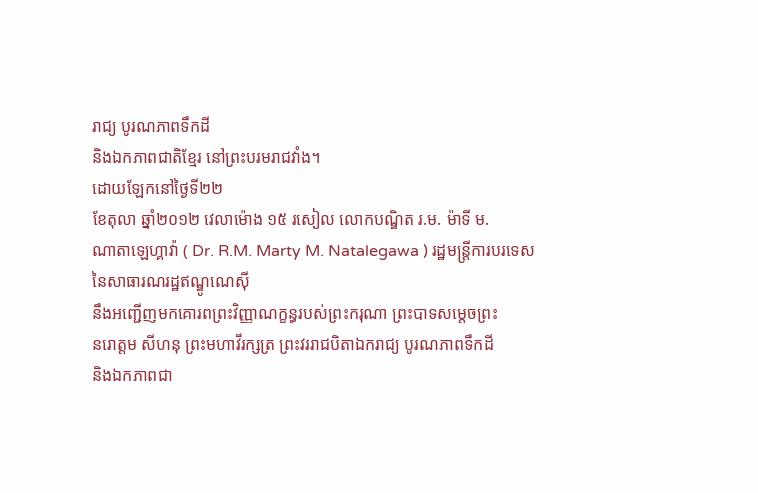រាជ្យ បូរណភាពទឹកដី
និងឯកភាពជាតិខ្មែរ នៅព្រះបរមរាជវាំង។
ដោយឡែកនៅថ្ងៃទី២២
ខែតុលា ឆ្នាំ២០១២ វេលាម៉ោង ១៥ រសៀល លោកបណ្ឌិត រ.ម. ម៉ាទី ម.
ណាតាឡេហ្គាវ៉ា ( Dr. R.M. Marty M. Natalegawa ) រដ្ឋមន្ត្រីការបរទេស
នៃសាធារណរដ្ឋឥណ្ឌូណេស៊ី
នឹងអញ្ជើញមកគោរពព្រះវិញ្ញាណក្ខន្ធរបស់ព្រះករុណា ព្រះបាទសម្តេចព្រះ
នរោត្តម សីហនុ ព្រះមហាវីរក្សត្រ ព្រះវររាជបិតាឯករាជ្យ បូរណភាពទឹកដី
និងឯកភាពជា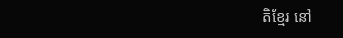តិខ្មែរ នៅ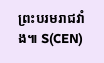ព្រះបរមរាជវាំង៕ S(CEN)